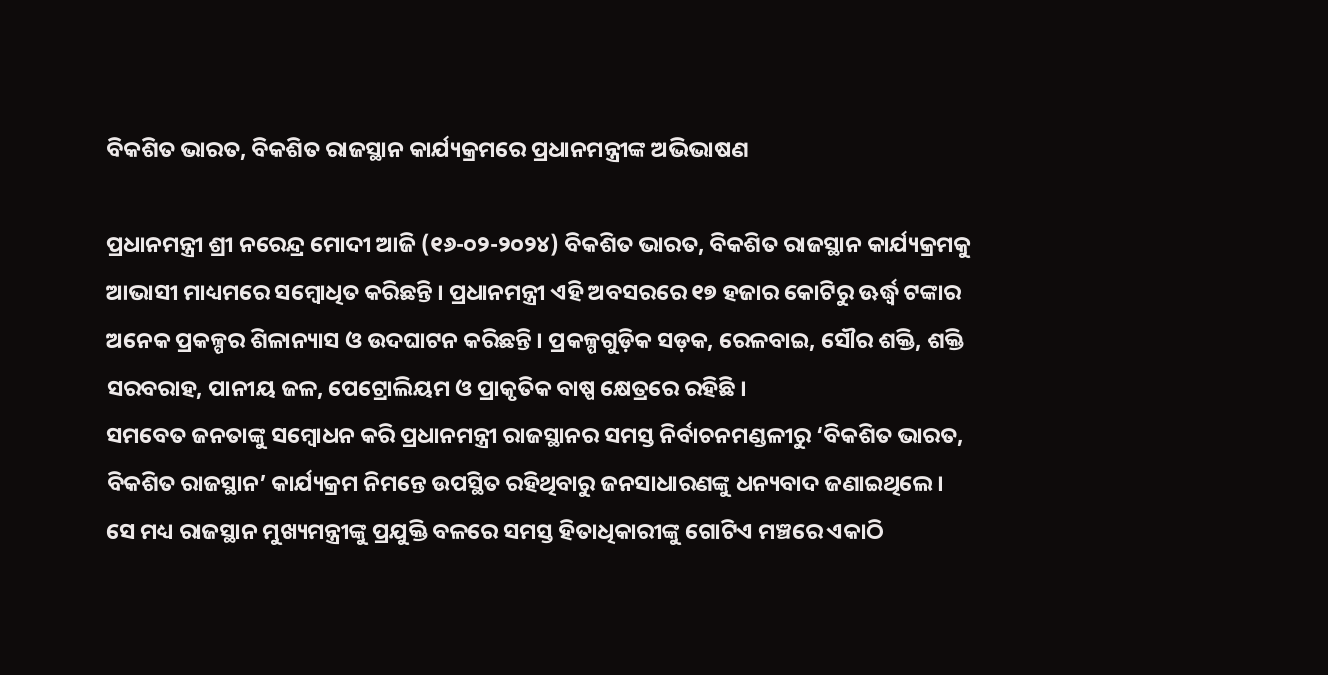ବିକଶିତ ଭାରତ, ବିକଶିତ ରାଜସ୍ଥାନ କାର୍ଯ୍ୟକ୍ରମରେ ପ୍ରଧାନମନ୍ତ୍ରୀଙ୍କ ଅଭିଭାଷଣ

ପ୍ରଧାନମନ୍ତ୍ରୀ ଶ୍ରୀ ନରେନ୍ଦ୍ର ମୋଦୀ ଆଜି (୧୬-୦୨-୨୦୨୪) ବିକଶିତ ଭାରତ, ବିକଶିତ ରାଜସ୍ଥାନ କାର୍ଯ୍ୟକ୍ରମକୁ ଆଭାସୀ ମାଧ୍ୟମରେ ସମ୍ବୋଧିତ କରିଛନ୍ତି । ପ୍ରଧାନମନ୍ତ୍ରୀ ଏହି ଅବସରରେ ୧୭ ହଜାର କୋଟିରୁ ଊର୍ଦ୍ଧ୍ବ ଟଙ୍କାର ଅନେକ ପ୍ରକଳ୍ପର ଶିଳାନ୍ୟାସ ଓ ଉଦଘାଟନ କରିଛନ୍ତି । ପ୍ରକଳ୍ପଗୁଡ଼ିକ ସଡ଼କ, ରେଳବାଇ, ସୌର ଶକ୍ତି, ଶକ୍ତି ସରବରାହ, ପାନୀୟ ଜଳ, ପେଟ୍ରୋଲିୟମ ଓ ପ୍ରାକୃତିକ ବାଷ୍ପ କ୍ଷେତ୍ରରେ ରହିଛି ।
ସମବେତ ଜନତାଙ୍କୁ ସମ୍ବୋଧନ କରି ପ୍ରଧାନମନ୍ତ୍ରୀ ରାଜସ୍ଥାନର ସମସ୍ତ ନିର୍ବାଚନମଣ୍ଡଳୀରୁ ‘ବିକଶିତ ଭାରତ, ବିକଶିତ ରାଜସ୍ଥାନ’ କାର୍ଯ୍ୟକ୍ରମ ନିମନ୍ତେ ଉପସ୍ଥିତ ରହିଥିବାରୁ ଜନସାଧାରଣଙ୍କୁ ଧନ୍ୟବାଦ ଜଣାଇଥିଲେ । ସେ ମଧ୍ୟ ରାଜସ୍ଥାନ ମୁଖ୍ୟମନ୍ତ୍ରୀଙ୍କୁ ପ୍ରଯୁକ୍ତି ବଳରେ ସମସ୍ତ ହିତାଧିକାରୀଙ୍କୁ ଗୋଟିଏ ମଞ୍ଚରେ ଏକାଠି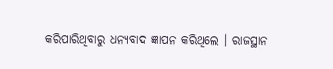କରିପାରିଥିବାରୁ ଧନ୍ୟବାଦ ଜ୍ଞାପନ କରିଥିଲେ । ରାଜସ୍ଥାନ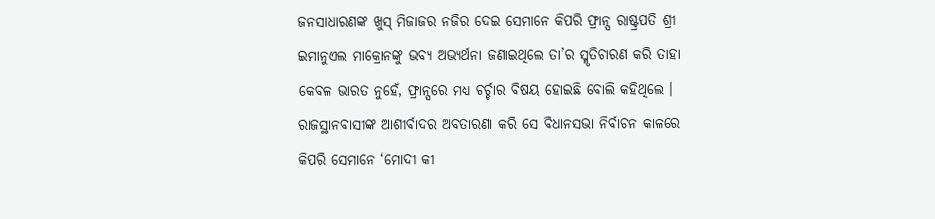ଜନସାଧାରଣଙ୍କ ଖୁସ୍ ମିଜାଜର ନଜିର ଦେଇ ସେମାନେ କିପରି ଫ୍ରାନ୍ସ ରାଷ୍ଟ୍ରପତି ଶ୍ରୀ ଇମାନୁଏଲ ମାକ୍ରୋନଙ୍କୁ ଭବ୍ୟ ଅଭ୍ୟର୍ଥନା ଜଣାଇଥିଲେ ତା’ର ସ୍ମୃତିଚାରଣ କରି ତାହା କେବଳ ଭାରତ ନୁହେଁ, ଫ୍ରାନ୍ସରେ ମଧ୍ୟ ଚର୍ଚ୍ଚାର ବିଷୟ ହୋଇଛି ବୋଲି କହିଥିଲେ । ରାଜସ୍ଥାନବାସୀଙ୍କ ଆଶୀର୍ବାଦର ଅବତାରଣା କରି ସେ ବିଧାନସଭା ନିର୍ବାଚନ କାଳରେ କିପରି ସେମାନେ ‘ମୋଦୀ କୀ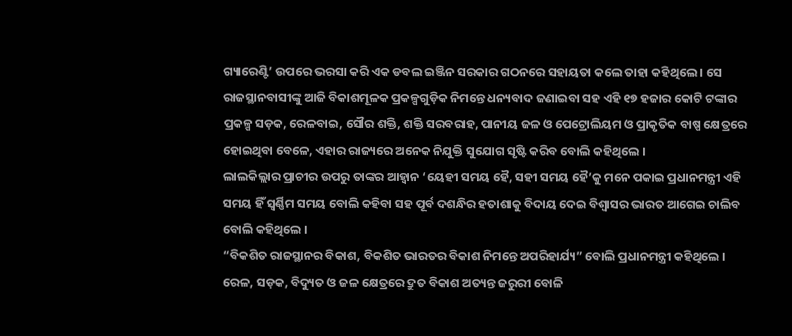ଗ୍ୟାରେଣ୍ଟି’ ଉପରେ ଭରସା କରି ଏକ ଡବଲ ଇଞ୍ଜିନ ସରକାର ଗଠନରେ ସହାୟତା କଲେ ତାହା କହିଥିଲେ । ସେ ରାଜସ୍ଥାନବାସୀଙ୍କୁ ଆଜି ବିକାଶମୂଳକ ପ୍ରକଳ୍ପଗୁଡ଼ିକ ନିମନ୍ତେ ଧନ୍ୟବାଦ ଜଣାଇବା ସହ ଏହି ୧୭ ହଜାର କୋଟି ଟଙ୍କାର ପ୍ରକଳ୍ପ ସଡ଼କ, ରେଳବାଇ, ସୌର ଶକ୍ତି, ଶକ୍ତି ସରବରାହ, ପାନୀୟ ଜଳ ଓ ପେଟ୍ରୋଲିୟମ ଓ ପ୍ରାକୃତିକ ବାଷ୍ପ କ୍ଷେତ୍ରରେ ହୋଇଥିବା ବେଳେ, ଏହାର ରାଜ୍ୟରେ ଅନେକ ନିଯୁକ୍ତି ସୁଯୋଗ ସୃଷ୍ଟି କରିବ ବୋଲି କହିଥିଲେ ।
ଲାଲକିଲ୍ଲାର ପ୍ରାଚୀର ଉପରୁ ତାଙ୍କର ଆହ୍ୱାନ ‘ୟେହୀ ସମୟ ହୈ, ସହୀ ସମୟ ହୈ’କୁ ମନେ ପକାଇ ପ୍ରଧାନମନ୍ତ୍ରୀ ଏହି ସମୟ ହିଁ ସ୍ୱର୍ଣ୍ଣିମ ସମୟ ବୋଲି କହିବା ସହ ପୂର୍ବ ଦଶନ୍ଧିର ହତାଶାକୁ ବିଦାୟ ଦେଇ ବିଶ୍ୱାସର ଭାରତ ଆଗେଇ ଚାଲିବ ବୋଲି କହିଥିଲେ ।
“ବିକଶିତ ରାଜସ୍ଥାନର ବିକାଶ, ବିକଶିତ ଭାରତର ବିକାଶ ନିମନ୍ତେ ଅପରିହାର୍ଯ୍ୟ” ବୋଲି ପ୍ରଧାନମନ୍ତ୍ରୀ କହିଥିଲେ । ରେଳ, ସଡ଼କ, ବିଦ୍ୟୁତ ଓ ଜଳ କ୍ଷେତ୍ରରେ ଦ୍ରୁତ ବିକାଶ ଅତ୍ୟନ୍ତ ଜରୁରୀ ବୋଳି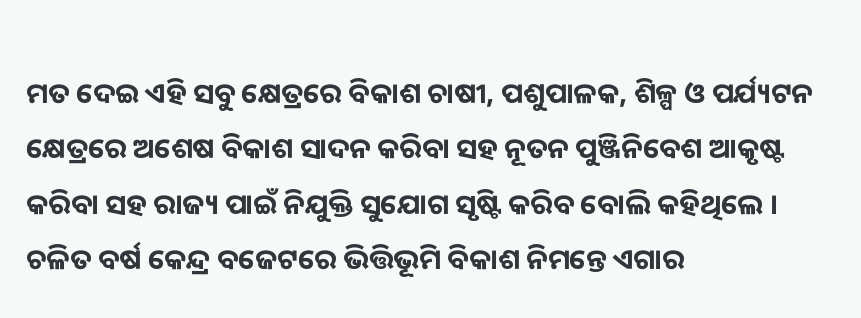ମତ ଦେଇ ଏହି ସବୁ କ୍ଷେତ୍ରରେ ବିକାଶ ଚାଷୀ, ପଶୁପାଳକ, ଶିଳ୍ପ ଓ ପର୍ଯ୍ୟଟନ କ୍ଷେତ୍ରରେ ଅଶେଷ ବିକାଶ ସାଦନ କରିବା ସହ ନୂତନ ପୁଞ୍ଜିନିବେଶ ଆକୃଷ୍ଟ କରିବା ସହ ରାଜ୍ୟ ପାଇଁ ନିଯୁକ୍ତି ସୁଯୋଗ ସୃଷ୍ଟି କରିବ ବୋଲି କହିଥିଲେ । ଚଳିତ ବର୍ଷ କେନ୍ଦ୍ର ବଜେଟରେ ଭିତ୍ତିଭୂମି ବିକାଶ ନିମନ୍ତେ ଏଗାର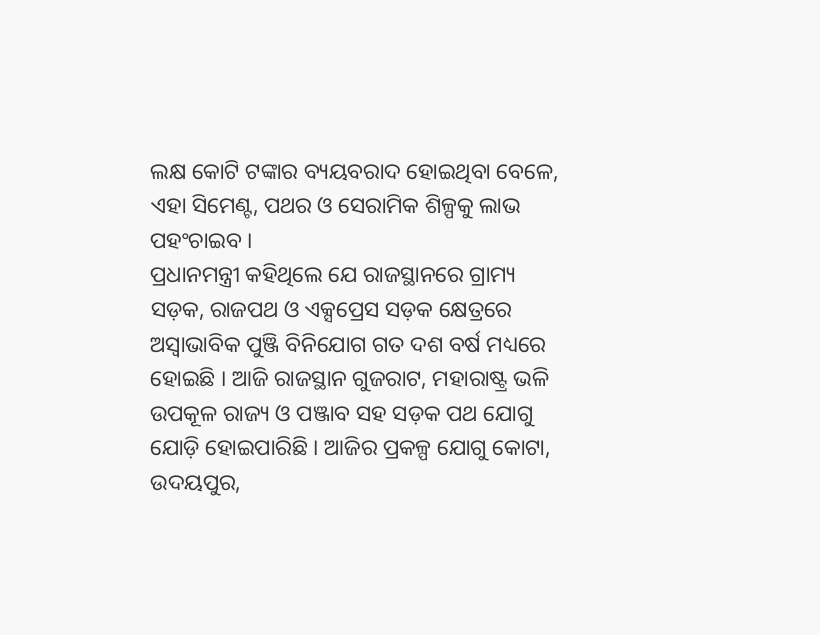ଲକ୍ଷ କୋଟି ଟଙ୍କାର ବ୍ୟୟବରାଦ ହୋଇଥିବା ବେଳେ, ଏହା ସିମେଣ୍ଟ, ପଥର ଓ ସେରାମିକ ଶିଳ୍ପକୁ ଲାଭ ପହଂଚାଇବ ।
ପ୍ରଧାନମନ୍ତ୍ରୀ କହିଥିଲେ ଯେ ରାଜସ୍ଥାନରେ ଗ୍ରାମ୍ୟ ସଡ଼କ, ରାଜପଥ ଓ ଏକ୍ସପ୍ରେସ ସଡ଼କ କ୍ଷେତ୍ରରେ ଅସ୍ୱାଭାବିକ ପୁଞ୍ଜି ବିନିଯୋଗ ଗତ ଦଶ ବର୍ଷ ମଧ୍ୟରେ ହୋଇଛି । ଆଜି ରାଜସ୍ଥାନ ଗୁଜରାଟ, ମହାରାଷ୍ଟ୍ର ଭଳି ଉପକୂଳ ରାଜ୍ୟ ଓ ପଞ୍ଜାବ ସହ ସଡ଼କ ପଥ ଯୋଗୁ ଯୋଡ଼ି ହୋଇପାରିଛି । ଆଜିର ପ୍ରକଳ୍ପ ଯୋଗୁ କୋଟା, ଉଦୟପୁର,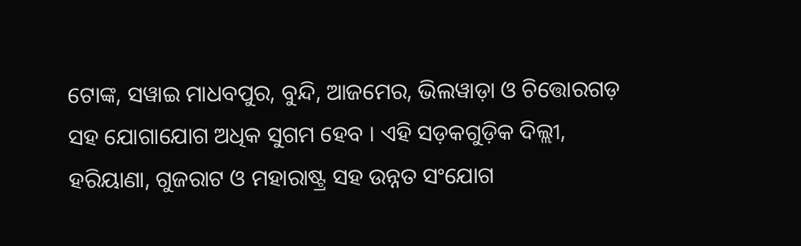ଟୋଙ୍କ, ସୱାଇ ମାଧବପୁର, ବୁନ୍ଦି, ଆଜମେର, ଭିଲୱାଡ଼ା ଓ ଚିତ୍ତୋରଗଡ଼ ସହ ଯୋଗାଯୋଗ ଅଧିକ ସୁଗମ ହେବ । ଏହି ସଡ଼କଗୁଡ଼ିକ ଦିଲ୍ଲୀ, ହରିୟାଣା, ଗୁଜରାଟ ଓ ମହାରାଷ୍ଟ୍ର ସହ ଉନ୍ନତ ସଂଯୋଗ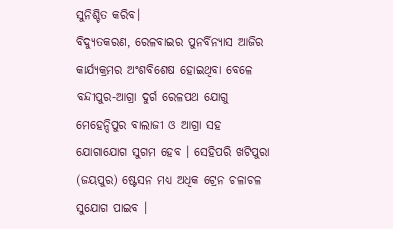ସୁନିଶ୍ଚିତ କରିବ।
ବିଦ୍ୟୁତକରଣ, ରେଳବାଇର ପୁନର୍ବିନ୍ୟାସ ଆଜିର କାର୍ଯ୍ୟକ୍ରମର ଅଂଶବିଶେଷ ହୋଇଥିବା ବେଳେ ବନ୍ଦୀପୁର-ଆଗ୍ରା ଦୁର୍ଗ ରେଳପଥ ଯୋଗୁ ମେହେନ୍ଦିପୁର ବାଲାଜୀ ଓ ଆଗ୍ରା ସହ ଯୋଗାଯୋଗ ସୁଗମ ହେବ । ସେହିପରି ଖଟିପୁରା (ଜୟପୁର) ଷ୍ଟେସନ ମଧ୍ୟ ଅଧିକ ଟ୍ରେନ ଚଳାଚଳ ସୁଯୋଗ ପାଇବ ।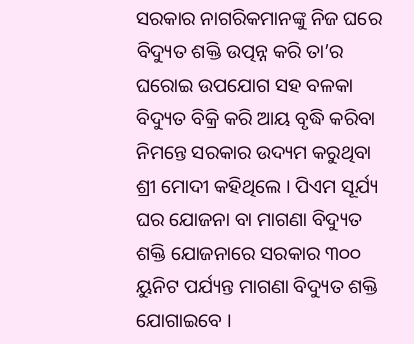ସରକାର ନାଗରିକମାନଙ୍କୁ ନିଜ ଘରେ ବିଦ୍ୟୁତ ଶକ୍ତି ଉତ୍ପନ୍ନ କରି ତା’ର ଘରୋଇ ଉପଯୋଗ ସହ ବଳକା ବିଦ୍ୟୁତ ବିକ୍ରି କରି ଆୟ ବୃଦ୍ଧି କରିବା ନିମନ୍ତେ ସରକାର ଉଦ୍ୟମ କରୁଥିବା ଶ୍ରୀ ମୋଦୀ କହିଥିଲେ । ପିଏମ ସୂର୍ଯ୍ୟ ଘର ଯୋଜନା ବା ମାଗଣା ବିଦ୍ୟୁତ ଶକ୍ତି ଯୋଜନାରେ ସରକାର ୩୦୦ ୟୁନିଟ ପର୍ଯ୍ୟନ୍ତ ମାଗଣା ବିଦ୍ୟୁତ ଶକ୍ତି ଯୋଗାଇବେ ।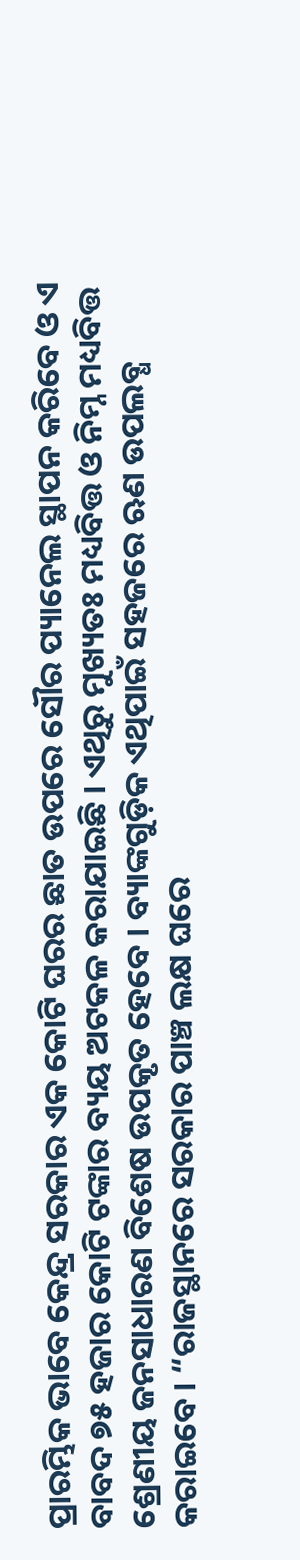ପ୍ରାରମ୍ଭିକ ଭାବେ କେନ୍ଦ୍ର ସରକାର ଏକ କୋଟି ଘରର ଛାତ ଉପରେ ସୌର ପ୍ୟାନେଲ ସ୍ଥାପନ କରିବେ ଓ ଏ ବାବଦ ୭୫ ହଜାର କୋଟି ଟଙ୍କାର ବ୍ୟୟ ଅଟକଳ କରାଯାଇଛି । ଏଥିରୁ ମୁଖ୍ୟତଃ ମଧ୍ୟବିତ୍ତ ଓ ନିମ୍ନ ମଧ୍ୟବିତ୍ତ ଶ୍ରେଣୀୟ ଜନସାଧାରଣ ବିଶେଷ ଉପକୃତ ହେବେ । ବ୍ୟାଙ୍କଗୁଡ଼ିକ ଏଥିପାଇଁ ସହଜରେ ଋଣ ଉପଲବ୍ଧ କରାଇବେ । “ରାଜସ୍ଥାନରେ ସରକାର ପାଞ୍ଚ ଲକ୍ଷ ଘରେ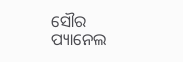ସୌର ପ୍ୟାନେଲ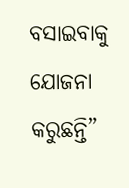ବସାଇବାକୁ ଯୋଜନା କରୁଛନ୍ତି”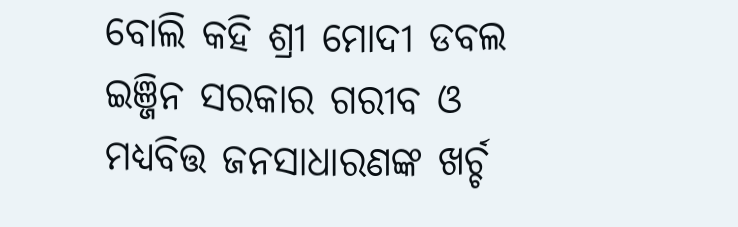ବୋଲି କହି ଶ୍ରୀ ମୋଦୀ ଡବଲ ଇଞ୍ଜିନ ସରକାର ଗରୀବ ଓ ମଧ୍ୟବିତ୍ତ ଜନସାଧାରଣଙ୍କ ଖର୍ଚ୍ଚ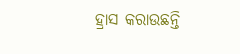ହ୍ରାସ କରାଉଛନ୍ତି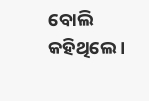ବୋଲି କହିଥିଲେ ।